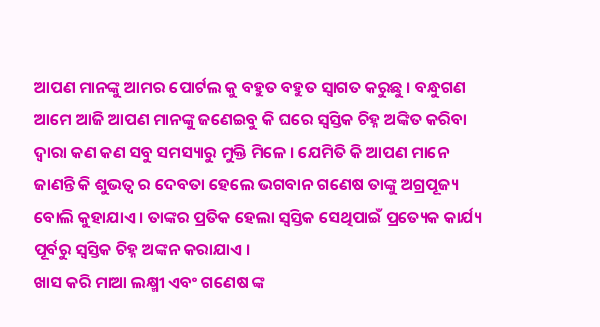ଆପଣ ମାନଙ୍କୁ ଆମର ପୋର୍ଟଲ କୁ ବହୁତ ବହୁତ ସ୍ୱାଗତ କରୁଛୁ । ବନ୍ଧୁଗଣ ଆମେ ଆଜି ଆପଣ ମାନଙ୍କୁ ଜଣେଇବୁ କି ଘରେ ସ୍ୱସ୍ତିକ ଚିହ୍ନ ଅଙ୍କିତ କରିବା ଦ୍ୱାରା କଣ କଣ ସବୁ ସମସ୍ୟାରୁ ମୁକ୍ତି ମିଳେ । ଯେମିତି କି ଆପଣ ମାନେ ଜାଣନ୍ତି କି ଶୁଭତ୍ୱ ର ଦେବତା ହେଲେ ଭଗବାନ ଗଣେଷ ତାଙ୍କୁ ଅଗ୍ରପୂଜ୍ୟ ବୋଲି କୁହାଯାଏ । ତାଙ୍କର ପ୍ରତିକ ହେଲା ସ୍ୱସ୍ତିକ ସେଥିପାଇଁ ପ୍ରତ୍ୟେକ କାର୍ଯ୍ୟ ପୂର୍ବରୁ ସ୍ୱସ୍ତିକ ଚିହ୍ନ ଅଙ୍କନ କରାଯାଏ ।
ଖାସ କରି ମାଆ ଲକ୍ଷ୍ମୀ ଏବଂ ଗଣେଷ ଙ୍କ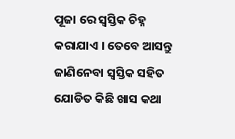ପୂଜା ରେ ସ୍ୱସ୍ତିକ ଚିହ୍ନ କରାଯାଏ । ତେବେ ଆସନ୍ତୁ ଜାଣିନେବା ସ୍ୱସ୍ତିକ ସହିତ ଯୋଡିତ କିଛି ଖାସ କଥା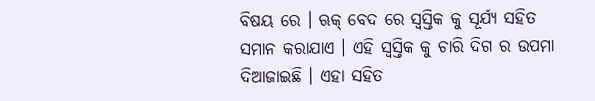ବିଷୟ ରେ । ଋକ୍ ବେଦ ରେ ସ୍ୱସ୍ତିକ କୁ ସୂର୍ଯ୍ୟ ସହିତ ସମାନ କରାଯାଏ । ଏହି ସ୍ୱସ୍ତିକ କୁ ଚାରି ଦିଗ ର ଉପମା ଦିଆଜାଇଛି । ଏହା ସହିତ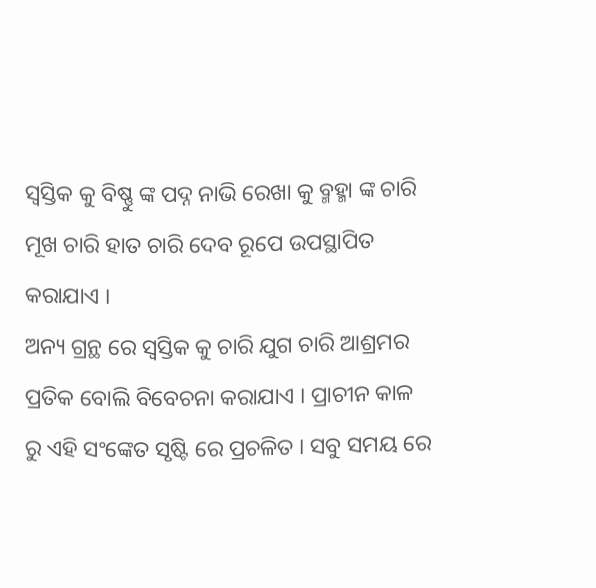ସ୍ୱସ୍ତିକ କୁ ବିଷ୍ଣୁ ଙ୍କ ପଦ୍ନ ନାଭି ରେଖା କୁ ବ୍ମହ୍ମା ଙ୍କ ଚାରି ମୂଖ ଚାରି ହାତ ଚାରି ଦେବ ରୂପେ ଉପସ୍ଥାପିତ କରାଯାଏ ।
ଅନ୍ୟ ଗ୍ରନ୍ଥ ରେ ସ୍ୱସ୍ତିକ କୁ ଚାରି ଯୁଗ ଚାରି ଆଶ୍ରମର ପ୍ରତିକ ବୋଲି ବିବେଚନା କରାଯାଏ । ପ୍ରାଚୀନ କାଳ ରୁ ଏହି ସଂଙ୍କେତ ସୃଷ୍ଟି ରେ ପ୍ରଚଳିତ । ସବୁ ସମୟ ରେ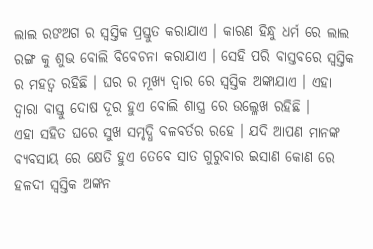ଲାଲ ରଙଅଗ ର ସ୍ୱସ୍ତିକ ପ୍ରସ୍ତୁତ କରାଯାଏ । କାରଣ ହିନ୍ଧୁ ଧର୍ମ ରେ ଲାଲ ରଙ୍ଗ କୁ ଶୁଭ ବୋଲି ବିବେଚନା କରାଯାଏ । ସେହି ପରି ବାସ୍ତବରେ ସ୍ୱସ୍ତିକ ର ମହତ୍ୱ ରହିଛି । ଘର ର ମୂଖ୍ୟ ଦ୍ୱାର ରେ ସ୍ୱସ୍ତିକ ଅଙ୍କାଯାଏ । ଏହା ଦ୍ୱାରା ବାସ୍ତୁ ଦୋଷ ଦୂର ହୁଏ ବୋଲି ଶାସ୍ତ୍ର ରେ ଉଲ୍ଳେଖ ରହିଛି ।
ଏହା ସହିତ ଘରେ ସୁଖ ସମୃଦ୍ଧି ବଳବର୍ତର ରହେ । ଯଦି ଆପଣ ମାନଙ୍କ ବ୍ୟବସାୟ ରେ କ୍ଷେତି ହୁଏ ତେବେ ସାତ ଗୁରୁବାର ଇସାଣ କୋଣ ରେ ହଳଦୀ ସ୍ୱସ୍ତିକ ଅଙ୍କନ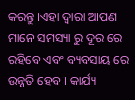କରନ୍ତୁ ।ଏହା ଦ୍ୱାରା ଆପଣ ମାନେ ସମସ୍ୟା ରୁ ଦୂର ରେ ରହିବେ ଏବଂ ବ୍ୟବସାୟ ରେ ଉନ୍ନତି ହେବ । କାର୍ଯ୍ୟ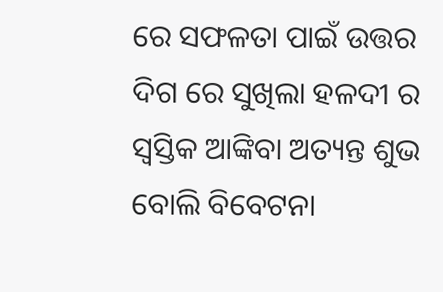ରେ ସଫଳତା ପାଇଁ ଉତ୍ତର ଦିଗ ରେ ସୁଖିଲା ହଳଦୀ ର ସ୍ୱସ୍ତିକ ଆଙ୍କିବା ଅତ୍ୟନ୍ତ ଶୁଭ ବୋଲି ବିବେଟନା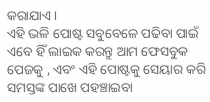କରାଯାଏ ।
ଏହି ଭଳି ପୋଷ୍ଟ ସବୁବେଳେ ପଢିବା ପାଇଁ ଏବେ ହିଁ ଲାଇକ କରନ୍ତୁ ଆମ ଫେସବୁକ ପେଜକୁ , ଏବଂ ଏହି ପୋଷ୍ଟକୁ ସେୟାର କରି ସମସ୍ତଙ୍କ ପାଖେ ପହଞ୍ଚାଇବା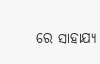ରେ ସାହାଯ୍ୟ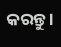କରନ୍ତୁ ।